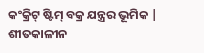କଂକ୍ରିଟ୍ ଷ୍ଟିମ୍ ବକ୍ର ଯନ୍ତ୍ରର ଭୂମିକ |
ଶୀତକାଳୀନ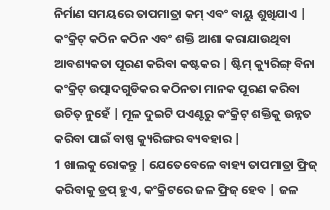ନିର୍ମାଣ ସମୟରେ ତାପମାତ୍ରା କମ୍ ଏବଂ ବାୟୁ ଶୁଖିଯାଏ | କଂକ୍ରିଟ୍ କଠିନ କଠିନ ଏବଂ ଶକ୍ତି ଆଶା କରାଯାଉଥିବା ଆବଶ୍ୟକତା ପୂରଣ କରିବା କଷ୍ଟକର | ଷ୍ଟିମ୍ କ୍ୟୁରିଙ୍ଗ୍ ବିନା କଂକ୍ରିଟ୍ ଉତ୍ପାଦଗୁଡିକର କଠିନତା ମାନକ ପୂରଣ କରିବା ଉଚିତ୍ ନୁହେଁ | ମୂଳ ଦୁଇଟି ପଏଣ୍ଟରୁ କଂକ୍ରିଟ୍ ଶକ୍ତିକୁ ଉନ୍ନତ କରିବା ପାଇଁ ବାଷ୍ପ କ୍ୟୁରିଙ୍ଗର ବ୍ୟବହାର |
1 ଖାଲକୁ ରୋକନ୍ତୁ | ଯେତେବେଳେ ବାହ୍ୟ ତାପମାତ୍ରା ଫ୍ରିଜ୍ କରିବାକୁ ଡ୍ରପ୍ ହୁଏ, କଂକ୍ରିଟରେ ଜଳ ଫ୍ରିଜ୍ ହେବ | ଜଳ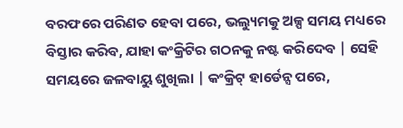ବରଫରେ ପରିଣତ ହେବା ପରେ, ଭଲ୍ୟୁମକୁ ଅଳ୍ପ ସମୟ ମଧ୍ୟରେ ବିସ୍ତାର କରିବ, ଯାହା କଂକ୍ରିଟିର ଗଠନକୁ ନଷ୍ଟ କରିଦେବ | ସେହି ସମୟରେ ଜଳବାୟୁ ଶୁଖିଲା | କଂକ୍ରିଟ୍ ହାର୍ଡେନ୍ସ ପରେ,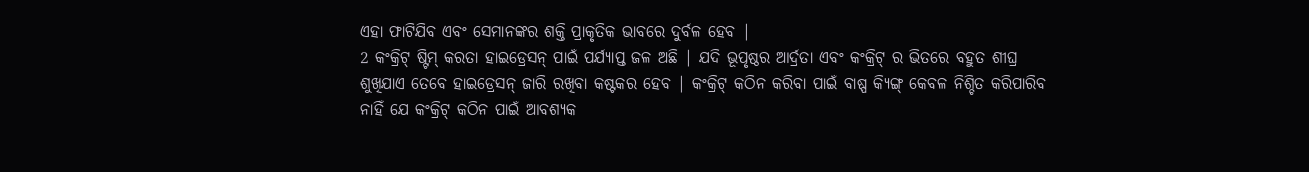ଏହା ଫାଟିଯିବ ଏବଂ ସେମାନଙ୍କର ଶକ୍ତି ପ୍ରାକୃତିକ ଭାବରେ ଦୁର୍ବଳ ହେବ |
2 କଂକ୍ରିଟ୍ ଷ୍ଟିମ୍ କରତା ହାଇଡ୍ରେସନ୍ ପାଇଁ ପର୍ଯ୍ୟାପ୍ତ ଜଳ ଅଛି | ଯଦି ଭୂପୃଷ୍ଠର ଆର୍ଦ୍ରତା ଏବଂ କଂକ୍ରିଟ୍ ର ଭିତରେ ବହୁତ ଶୀଘ୍ର ଶୁଖିଯାଏ ତେବେ ହାଇଡ୍ରେସନ୍ ଜାରି ରଖିବା କଷ୍ଟକର ହେବ | କଂକ୍ରିଟ୍ କଠିନ କରିବା ପାଇଁ ବାଷ୍ପ କ୍ୟିଙ୍ଗ୍ କେବଳ ନିଶ୍ଚିତ କରିପାରିବ ନାହିଁ ଯେ କଂକ୍ରିଟ୍ କଠିନ ପାଇଁ ଆବଶ୍ୟକ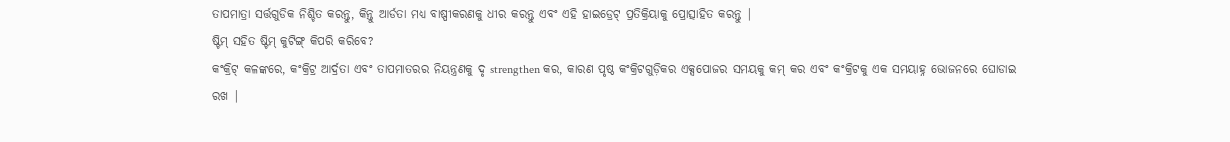ତାପମାତ୍ରା ସର୍ତ୍ତଗୁଡିକ ନିଶ୍ଚିତ କରନ୍ତୁ, କିନ୍ତୁ ଆର୍ଡତା ମଧ୍ୟ ବାଷ୍ପୀକରଣକୁ ଧୀର କରନ୍ତୁ ଏବଂ ଏହି ହାଇଡ୍ରେଟ୍ ପ୍ରତିକ୍ରିୟାକୁ ପ୍ରୋତ୍ସାହିତ କରନ୍ତୁ |
ଷ୍ଟିମ୍ ସହିତ ଷ୍ଟିମ୍ କୁଟିଙ୍ଗ୍ କିପରି କରିବେ?
କଂକ୍ରିଟ୍ କଳଙ୍କରେ, କଂକ୍ରିଟ୍ର ଆର୍ଦ୍ରତା ଏବଂ ତାପମାତରର ନିୟନ୍ତ୍ରଣକୁ ଦୃ strengthen କର, କାରଣ ପୃଷ୍ଠ କଂକ୍ରିଟଗୁଡ଼ିକର ଏକ୍ସପୋଜର ସମୟକୁ କମ୍ କର ଏବଂ କଂକ୍ରିଟକୁ ଏକ ସମୟାହ୍ନ ଭୋଜନରେ ଘୋଡାଇ ରଖ |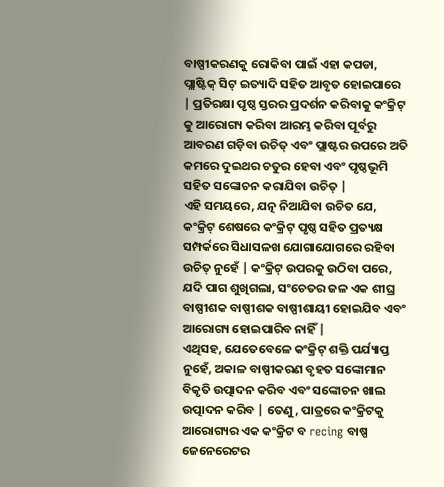ବାଷ୍ପୀକରଣକୁ ରୋକିବା ପାଇଁ ଏହା କପଡା, ପ୍ଲାଷ୍ଟିକ୍ ସିଟ୍ ଇତ୍ୟାଦି ସହିତ ଆବୃତ ହୋଇପାରେ | ପ୍ରତିରକ୍ଷା ପୃଷ୍ଠ ସ୍ତରର ପ୍ରଦର୍ଶନ କରିବାକୁ କଂକ୍ରିଟ୍ କୁ ଆରୋଗ୍ୟ କରିବା ଆରମ୍ଭ କରିବା ପୂର୍ବରୁ ଆବରଣ ଗଡ଼ିବା ଉଚିତ୍ ଏବଂ ପ୍ଲାଷ୍ଟର ଉପରେ ଅତି କମରେ ଦୁଇଥର ଚତୁର ହେବା ଏବଂ ପୃଷ୍ଠଭୂମି ସହିତ ସଙ୍କୋଚନ କରାଯିବା ଉଚିତ୍ |
ଏହି ସମୟରେ, ଯତ୍ନ ନିଆଯିବା ଉଚିତ ଯେ, କଂକ୍ରିଟ୍ ଶେଷରେ କଂକ୍ରିଟ୍ ପୃଷ୍ଠ ସହିତ ପ୍ରତ୍ୟକ୍ଷ ସମ୍ପର୍କରେ ସିଧାସଳଖ ଯୋଗାଯୋଗରେ ରହିବା ଉଚିତ୍ ନୁହେଁ | କଂକ୍ରିଟ୍ ଉପରକୁ ଉଠିବା ପରେ, ଯଦି ପାଗ ଶୁଖିଗଲା, ସଂଚେତର ଜଳ ଏକ ଶୀଘ୍ର ବାଷ୍ପୀଶକ ବାଷ୍ପୀଶକ ବାଷ୍ପୀଶାୟୀ ହୋଇଯିବ ଏବଂ ଆରୋଗ୍ୟ ହୋଇପାରିବ ନାହିଁ |
ଏଥିସହ, ଯେତେବେଳେ କଂକ୍ରିଟ୍ ଶକ୍ତି ପର୍ଯ୍ୟାପ୍ତ ନୁହେଁ, ଅକାଳ ବାଷ୍ପୀକରଣ ବୃହତ ସଙ୍କୋମାନ ବିକୃତି ଉତ୍ପାଦନ କରିବ ଏବଂ ସଙ୍କୋଚନ ଖାଲ ଉତ୍ପାଦନ କରିବ | ତେଣୁ, ପାତ୍ରରେ କଂକ୍ରିଟକୁ ଆରୋଗ୍ୟର ଏକ କଂକ୍ରିଟ ବ recing ବାଷ୍ପ ଜେନେରେଟର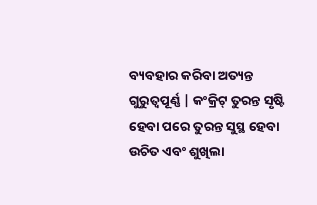ବ୍ୟବହାର କରିବା ଅତ୍ୟନ୍ତ ଗୁରୁତ୍ୱପୂର୍ଣ୍ଣ | କଂକ୍ରିଟ୍ ତୁରନ୍ତ ସୃଷ୍ଟି ହେବା ପରେ ତୁରନ୍ତ ସୁସ୍ଥ ହେବା ଉଚିତ ଏବଂ ଶୁଖିଲା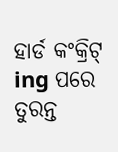ହାର୍ଡ କଂକ୍ରିଟ୍ ing ପରେ ତୁରନ୍ତ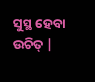ସୁସ୍ଥ ହେବା ଉଚିତ୍ |